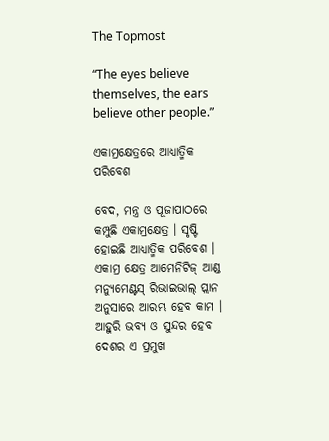The Topmost

“The eyes believe themselves, the ears believe other people.”

ଏକାମ୍ରକ୍ଷେତ୍ରରେ ଆଧ୍ୟାତ୍ମିକ ପରିବେଶ

ବେଦ, ମନ୍ତ୍ର ଓ ପୂଜାପାଠରେ କମ୍ପୁଛି ଏକାମ୍ରକ୍ଷେତ୍ର । ସୃଷ୍ଟି ହୋଇଛି ଆଧ୍ୟାତ୍ମିକ ପରିବେଶ । ଏକାମ୍ର କ୍ଷେତ୍ର ଆମେନିଟିଜ୍ ଆଣ୍ଡ ମନ୍ୟୁମେଣ୍ଟସ୍ ରିଭାଇଭାଲ୍ ପ୍ଲାନ ଅନୁସାରେ ଆରମ୍ଭ ହେବ କାମ । ଆହୁରି ଭବ୍ୟ ଓ ସୁନ୍ଦର ହେବ ଦେଶର ଏ ପ୍ରମୁଖ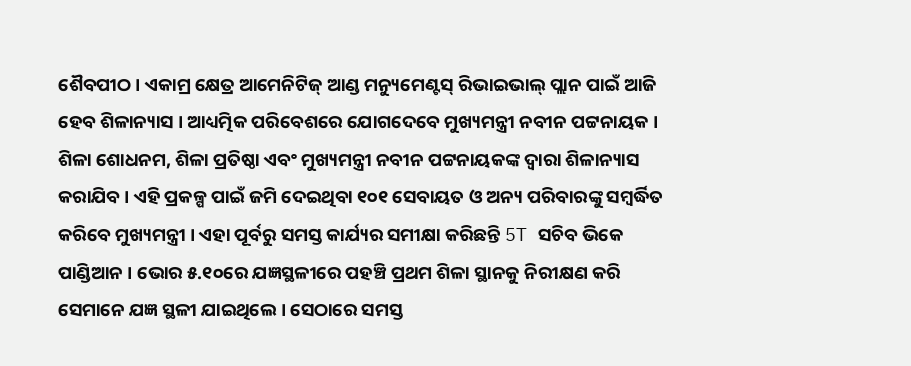ଶୈବପୀଠ । ଏକାମ୍ର କ୍ଷେତ୍ର ଆମେନିଟିଜ୍ ଆଣ୍ଡ ମନ୍ୟୁମେଣ୍ଟସ୍ ରିଭାଇଭାଲ୍ ପ୍ଲାନ ପାଇଁ ଆଜି ହେବ ଶିଳାନ୍ୟାସ । ଆଧ୍ୟତ୍ମିକ ପରିବେଶରେ ଯୋଗଦେବେ ମୁଖ୍ୟମନ୍ତ୍ରୀ ନବୀନ ପଟ୍ଟନାୟକ । ଶିଳା ଶୋଧନମ, ଶିଳା ପ୍ରତିଷ୍ଠା ଏବଂ ମୁଖ୍ୟମନ୍ତ୍ରୀ ନବୀନ ପଟ୍ଟନାୟକଙ୍କ ଦ୍ବାରା ଶିଳାନ୍ୟାସ କରାଯିବ । ଏହି ପ୍ରକଳ୍ପ ପାଇଁ ଜମି ଦେଇଥିବା ୧୦୧ ସେବାୟତ ଓ ଅନ୍ୟ ପରିବାରଙ୍କୁ ସମ୍ବର୍ଦ୍ଧିତ କରିବେ ମୁଖ୍ୟମନ୍ତ୍ରୀ । ଏହା ପୂର୍ବରୁ ସମସ୍ତ କାର୍ଯ୍ୟର ସମୀକ୍ଷା କରିଛନ୍ତି 5T ସଚିବ ଭିକେ ପାଣ୍ଡିଆନ । ଭୋର ୫.୧୦ରେ ଯଜ୍ଞସ୍ଥଳୀରେ ପହଞ୍ଚି ପ୍ରଥମ ଶିଳା ସ୍ଥାନକୁ ନିରୀକ୍ଷଣ କରି ସେମାନେ ଯଜ୍ଞ ସ୍ଥଳୀ ଯାଇଥିଲେ । ସେଠାରେ ସମସ୍ତ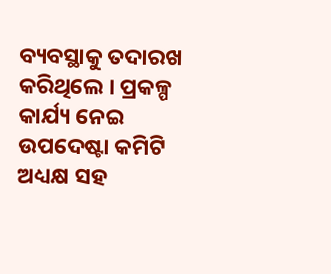ବ୍ୟବସ୍ଥାକୁ ତଦାରଖ କରିଥିଲେ । ପ୍ରକଳ୍ପ କାର୍ଯ୍ୟ ନେଇ ଉପଦେଷ୍ଟା କମିଟି ଅଧ୍ୟକ୍ଷ ସହ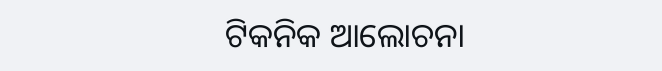ଟିକନିକ ଆଲୋଚନା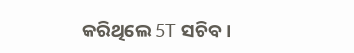କରିଥିଲେ 5T ସଚିବ ।